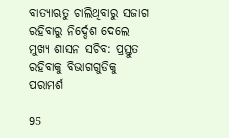ବାତ୍ୟାଋତୁ ଚାଲିଥିବାରୁ ସଜାଗ ରହିବାରୁ ନିର୍ଦ୍ଦେଶ ଦେଲେ ମୁଖ୍ୟ ଶାସନ ସଚିବ: ପ୍ରସ୍ତୁତ ରହିବାକୁ ବିଭାଗଗୁଡିକୁ ପରାମର୍ଶ

95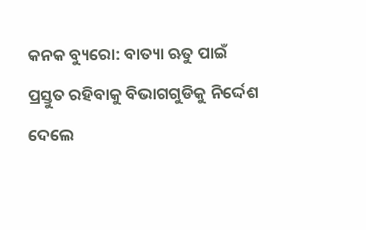କନକ ବ୍ୟୁରୋ: ବାତ୍ୟା ଋତୁ ପାଇଁ ପ୍ରସ୍ତୁତ ରହିବାକୁ ବିଭାଗଗୁଡିକୁ ନିର୍ଦ୍ଦେଶ ଦେଲେ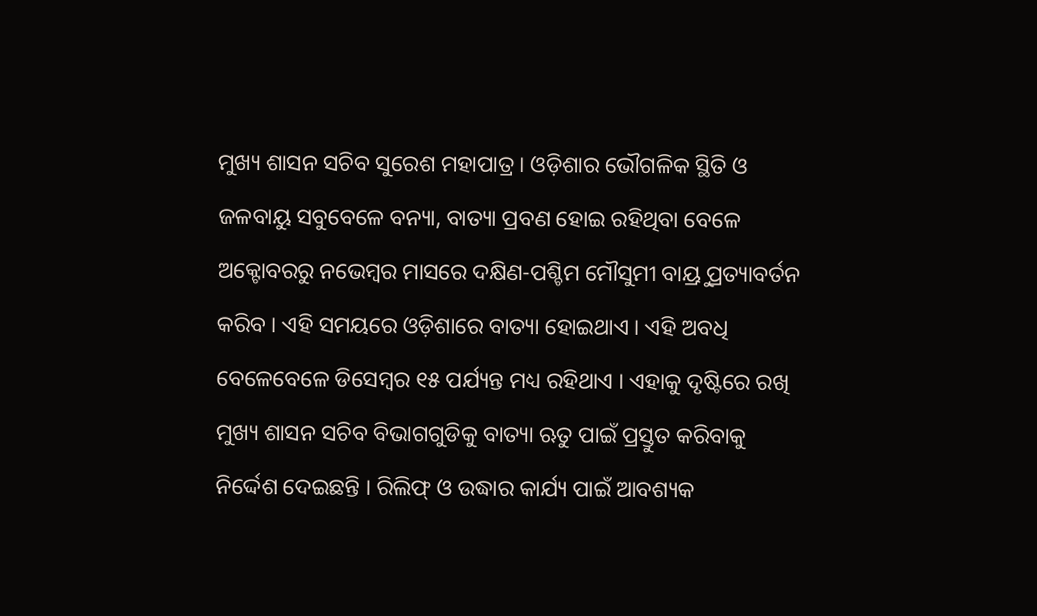ମୁଖ୍ୟ ଶାସନ ସଚିବ ସୁରେଶ ମହାପାତ୍ର । ଓଡ଼ିଶାର ଭୌଗଳିକ ସ୍ଥିତି ଓ ଜଳବାୟୁ ସବୁବେଳେ ବନ୍ୟା, ବାତ୍ୟା ପ୍ରବଣ ହୋଇ ରହିଥିବା ବେଳେ ଅକ୍ଟୋବରରୁ ନଭେମ୍ବର ମାସରେ ଦକ୍ଷିଣ-ପଶ୍ଚିମ ମୌସୁମୀ ବାୟ୍ରୁ ପ୍ରତ୍ୟାବର୍ତନ କରିବ । ଏହି ସମୟରେ ଓଡ଼ିଶାରେ ବାତ୍ୟା ହୋଇଥାଏ । ଏହି ଅବଧି ବେଳେବେଳେ ଡିସେମ୍ବର ୧୫ ପର୍ଯ୍ୟନ୍ତ ମଧ୍ୟ ରହିଥାଏ । ଏହାକୁ ଦୃଷ୍ଟିରେ ରଖି ମୁଖ୍ୟ ଶାସନ ସଚିବ ବିଭାଗଗୁଡିକୁ ବାତ୍ୟା ଋତୁ ପାଇଁ ପ୍ରସ୍ତୁତ କରିବାକୁ ନିର୍ଦ୍ଦେଶ ଦେଇଛନ୍ତି । ରିଲିଫ୍ ଓ ଉଦ୍ଧାର କାର୍ଯ୍ୟ ପାଇଁ ଆବଶ୍ୟକ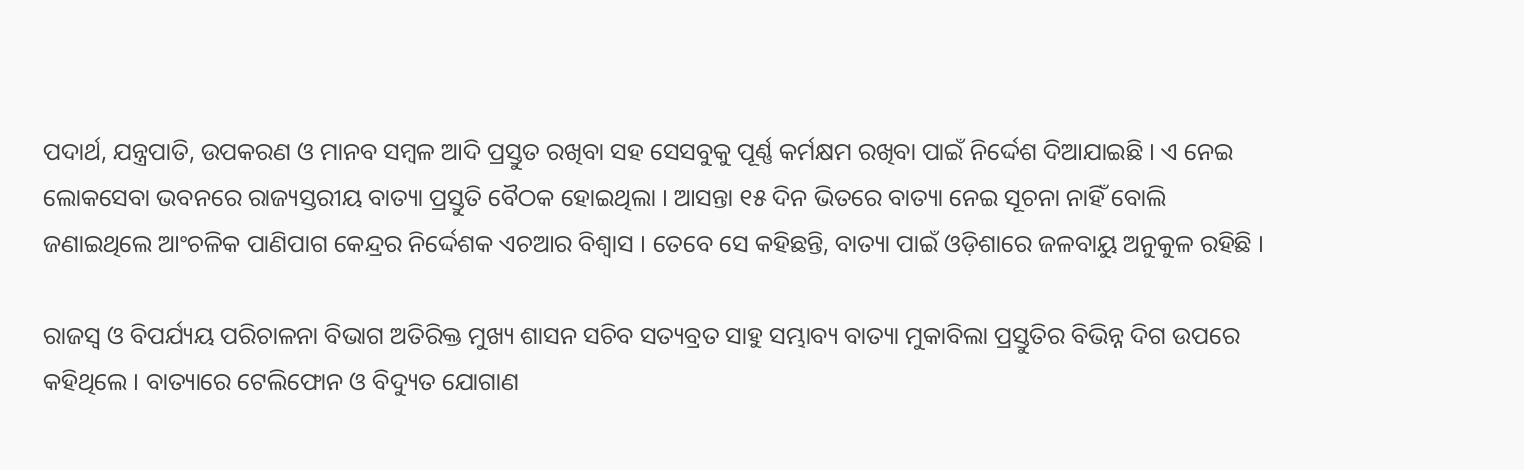ପଦାର୍ଥ, ଯନ୍ତ୍ରପାତି, ଉପକରଣ ଓ ମାନବ ସମ୍ବଳ ଆଦି ପ୍ରସ୍ତୁତ ରଖିବା ସହ ସେସବୁକୁ ପୂର୍ଣ୍ଣ କର୍ମକ୍ଷମ ରଖିବା ପାଇଁ ନିର୍ଦ୍ଦେଶ ଦିଆଯାଇଛି । ଏ ନେଇ ଲୋକସେବା ଭବନରେ ରାଜ୍ୟସ୍ତରୀୟ ବାତ୍ୟା ପ୍ରସ୍ତୁତି ବୈଠକ ହୋଇଥିଲା । ଆସନ୍ତା ୧୫ ଦିନ ଭିତରେ ବାତ୍ୟା ନେଇ ସୂଚନା ନାହିଁ ବୋଲି ଜଣାଇଥିଲେ ଆଂଚଳିକ ପାଣିପାଗ କେନ୍ଦ୍ରର ନିର୍ଦ୍ଦେଶକ ଏଚଆର ବିଶ୍ୱାସ । ତେବେ ସେ କହିଛନ୍ତି, ବାତ୍ୟା ପାଇଁ ଓଡ଼ିଶାରେ ଜଳବାୟୁ ଅନୁକୁଳ ରହିଛି ।

ରାଜସ୍ୱ ଓ ବିପର୍ଯ୍ୟୟ ପରିଚାଳନା ବିଭାଗ ଅତିରିକ୍ତ ମୁଖ୍ୟ ଶାସନ ସଚିବ ସତ୍ୟବ୍ରତ ସାହୁ ସମ୍ଭାବ୍ୟ ବାତ୍ୟା ମୁକାବିଲା ପ୍ରସ୍ତୁତିର ବିଭିନ୍ନ ଦିଗ ଉପରେ କହିଥିଲେ । ବାତ୍ୟାରେ ଟେଲିଫୋନ ଓ ବିଦ୍ୟୁତ ଯୋଗାଣ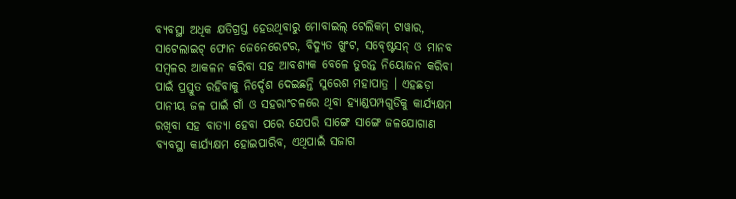ବ୍ୟବସ୍ଥା ଅଧିକ କ୍ଷତିଗ୍ରସ୍ତ ହେଉଥିବାରୁ ମୋବାଇଲ୍ ଟେଲିକମ୍ ଟାୱାର, ସାଟେଲାଇଟ୍ ଫୋନ ଜେନେରେଟର, ବିଦ୍ୟୁତ ଖୁଂଟ, ସବ୍ଷ୍ଟେସନ୍ ଓ ମାନବ ସମ୍ବଳର ଆକଳନ କରିବା ସହ ଆବଶ୍ୟକ ବେଳେ ତୁରନ୍ତ ନିୟୋଜନ କରିବା ପାଇଁ ପ୍ରସ୍ତୁତ ରହିବାକୁ ନିର୍ଦ୍ଦେଶ ଦେଇଛନ୍ତି ସୁରେଶ ମହାପାତ୍ର । ଏହଛଡ଼ା ପାନୀୟ ଜଳ ପାଇଁ ଗାଁ ଓ ସହରାଂଚଳରେ ଥିବା ହ୍ୟାଣ୍ଡପମ୍ପଗୁଡିକୁ କାର୍ଯ୍ୟକ୍ଷମ ରଖିବା ସହ ବାତ୍ୟା ହେବା ପରେ ଯେପରି ସାଙ୍ଗେ ସାଙ୍ଗେ ଜଳଯୋଗାଣ ବ୍ୟବସ୍ଥା କାର୍ଯ୍ୟକ୍ଷମ ହୋଇପାରିବ, ଏଥିପାଇଁ ସଜାଗ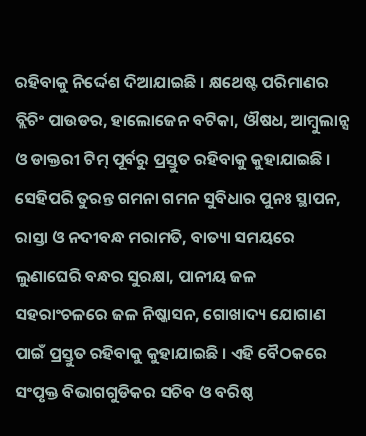ରହିବାକୁ ନିର୍ଦ୍ଦେଶ ଦିଆଯାଇଛି । କ୍ଷଥେଷ୍ଟ ପରିମାଣର ବ୍ଲିଚିଂ ପାଉଡର, ହାଲୋଜେନ ବଟିକା, ଔଷଧ, ଆମ୍ବୁଲାନ୍ସ ଓ ଡାକ୍ତରୀ ଟିମ୍ ପୂର୍ବରୁ ପ୍ରସ୍ତୁତ ରହିବାକୁ କୁହାଯାଇଛି । ସେହିପରି ତୁରନ୍ତ ଗମନା ଗମନ ସୁବିଧାର ପୁନଃ ସ୍ଥାପନ, ରାସ୍ତା ଓ ନଦୀବନ୍ଧ ମରାମତି, ବାତ୍ୟା ସମୟରେ ଲୁଣାଘେରି ବନ୍ଧର ସୁରକ୍ଷା, ପାନୀୟ ଜଳ ସହରାଂଚଳରେ ଜଳ ନିଷ୍କାସନ, ଗୋଖାଦ୍ୟ ଯୋଗାଣ ପାଇଁ ପ୍ରସ୍ତୁତ ରହିବାକୁ କୁହାଯାଇଛି । ଏହି ବୈଠକରେ ସଂପୃକ୍ତ ବିଭାଗଗୁଡିକର ସଚିବ ଓ ବରିଷ୍ଠ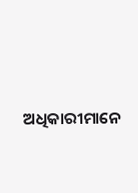ଅଧିକାରୀମାନେ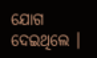ଯୋଗ ଦେଇଥିଲେ ।